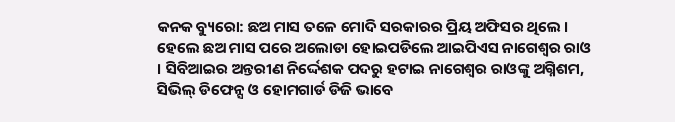କନକ ବ୍ୟୁରୋ: ଛଅ ମାସ ତଳେ ମୋଦି ସରକାରର ପ୍ରିୟ ଅଫିସର ଥିଲେ । ହେଲେ ଛଅ ମାସ ପରେ ଅଲୋଡା ହୋଇପଡିଲେ ଆଇପିଏସ ନାଗେଶ୍ୱର ରାଓ । ସିବିଆଇର ଅନ୍ତରୀଣ ନିର୍ଦ୍ଦେଶକ ପଦରୁ ହଟାଇ ନାଗେଶ୍ୱର ରାଓଙ୍କୁ ଅଗ୍ନିଶମ, ସିଭିଲ୍ ଡିଫେନ୍ସ ଓ ହୋମଗାର୍ଡ ଡିଜି ଭାବେ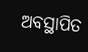ଅବସ୍ଥାପିତ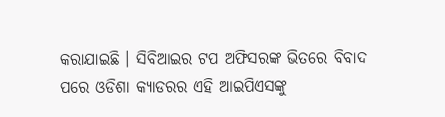କରାଯାଇଛି । ସିବିଆଇର ଟପ ଅଫିସରଙ୍କ ଭିତରେ ବିବାଦ ପରେ ଓଡିଶା କ୍ୟାଡରର ଏହି ଆଇପିଏସଙ୍କୁ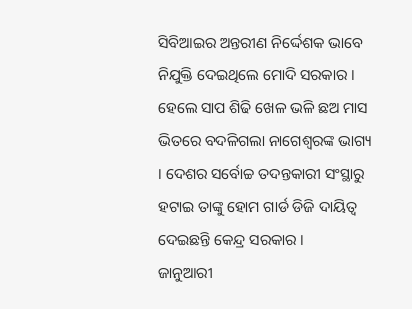ସିବିଆଇର ଅନ୍ତରୀଣ ନିର୍ଦ୍ଦେଶକ ଭାବେ ନିଯୁକ୍ତି ଦେଇଥିଲେ ମୋଦି ସରକାର । ହେଲେ ସାପ ଶିଢି ଖେଳ ଭଳି ଛଅ ମାସ ଭିତରେ ବଦଳିଗଲା ନାଗେଶ୍ୱରଙ୍କ ଭାଗ୍ୟ । ଦେଶର ସର୍ବୋଚ୍ଚ ତଦନ୍ତକାରୀ ସଂସ୍ଥାରୁ ହଟାଇ ତାଙ୍କୁ ହୋମ ଗାର୍ଡ ଡିଜି ଦାୟିତ୍ୱ ଦେଇଛନ୍ତି କେନ୍ଦ୍ର ସରକାର ।
ଜାନୁଆରୀ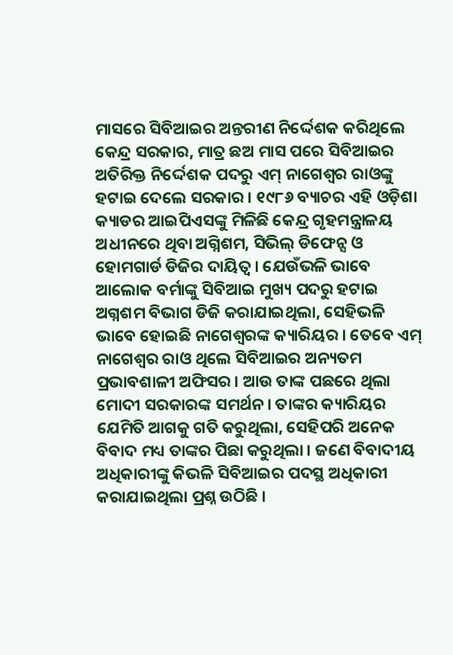ମାସରେ ସିବିଆଇର ଅନ୍ତରୀଣ ନିର୍ଦ୍ଦେଶକ କରିଥିଲେ କେନ୍ଦ୍ର ସରକାର, ମାତ୍ର ଛଅ ମାସ ପରେ ସିବିଆଇର ଅତିରିକ୍ତ ନିର୍ଦ୍ଦେଶକ ପଦରୁ ଏମ୍ ନାଗେଶ୍ୱର ରାଓଙ୍କୁ ହଟାଇ ଦେଲେ ସରକାର । ୧୯୮୬ ବ୍ୟାଚର ଏହି ଓଡ଼ିଶା କ୍ୟାଡର ଆଇପିଏସଙ୍କୁ ମିଳିଛି କେନ୍ଦ୍ର ଗୃହମନ୍ତ୍ରାଳୟ ଅଧୀନରେ ଥିବା ଅଗ୍ନିଶମ, ସିଭିଲ୍ ଡିଫେନ୍ସ ଓ ହୋମଗାର୍ଡ ଡିଜିର ଦାୟିତ୍ୱ । ଯେଉଁଭଳି ଭାବେ ଆଲୋକ ବର୍ମାଙ୍କୁ ସିବିଆଇ ମୁଖ୍ୟ ପଦରୁ ହଟାଇ ଅଗ୍ନଶମ ବିଭାଗ ଡିଜି କରାଯାଇଥିଲା, ସେହିଭଳି ଭାବେ ହୋଇଛି ନାଗେଶ୍ୱରଙ୍କ କ୍ୟାରିୟର । ତେବେ ଏମ୍ ନାଗେଶ୍ୱର ରାଓ ଥିଲେ ସିବିଆଇର ଅନ୍ୟତମ ପ୍ରଭାବଶାଳୀ ଅଫିସର । ଆଉ ତାଙ୍କ ପଛରେ ଥିଲା ମୋଦୀ ସରକାରଙ୍କ ସମର୍ଥନ । ତାଙ୍କର କ୍ୟାରିୟର ଯେମିତି ଆଗକୁ ଗତି କରୁଥିଲା, ସେହିପରି ଅନେକ ବିବାଦ ମଧ୍ୟ ତାଙ୍କର ପିଛା କରୁଥିଲା । ଜଣେ ବିବାଦୀୟ ଅଧିକାରୀଙ୍କୁ କିଭଳି ସିବିଆଇର ପଦସ୍ଥ ଅଧିକାରୀ କରାଯାଇଥିଲା ପ୍ରଶ୍ନ ଉଠିଛି ।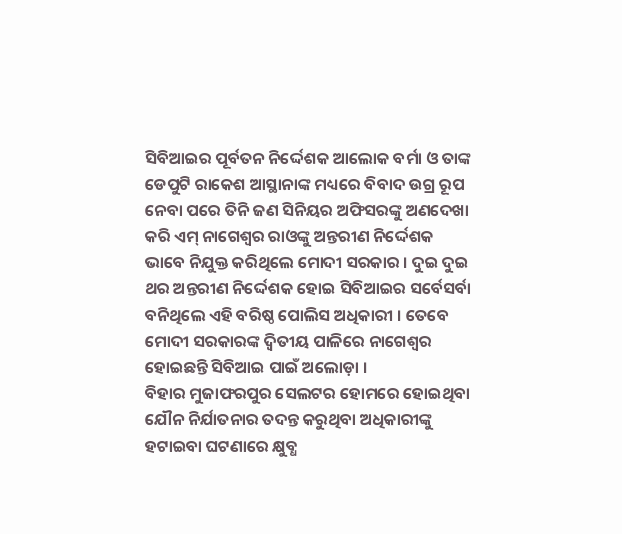ସିବିଆଇର ପୂର୍ବତନ ନିର୍ଦ୍ଦେଶକ ଆଲୋକ ବର୍ମା ଓ ତାଙ୍କ ଡେପୁଟି ରାକେଶ ଆସ୍ଥାନାଙ୍କ ମଧ୍ୟରେ ବିବାଦ ଉଗ୍ର ରୂପ ନେବା ପରେ ତିନି ଜଣ ସିନିୟର ଅଫିସରଙ୍କୁ ଅଣଦେଖା କରି ଏମ୍ ନାଗେଶ୍ୱର ରାଓଙ୍କୁ ଅନ୍ତରୀଣ ନିର୍ଦ୍ଦେଶକ ଭାବେ ନିଯୁକ୍ତ କରିଥିଲେ ମୋଦୀ ସରକାର । ଦୁଇ ଦୁଇ ଥର ଅନ୍ତରୀଣ ନିର୍ଦ୍ଦେଶକ ହୋଇ ସିବିଆଇର ସର୍ବେସର୍ବା ବନିଥିଲେ ଏହି ବରିଷ୍ଠ ପୋଲିସ ଅଧିକାରୀ । ତେବେ ମୋଦୀ ସରକାରଙ୍କ ଦ୍ୱିତୀୟ ପାଳିରେ ନାଗେଶ୍ୱର ହୋଇଛନ୍ତି ସିବିଆଇ ପାଇଁ ଅଲୋଡ଼ା ।
ବିହାର ମୁଜାଫରପୁର ସେଲଟର ହୋମରେ ହୋଇଥିବା ଯୌନ ନିର୍ଯାତନାର ତଦନ୍ତ କରୁଥିବା ଅଧିକାରୀଙ୍କୁ ହଟାଇବା ଘଟଣାରେ କ୍ଷୁବ୍ଧ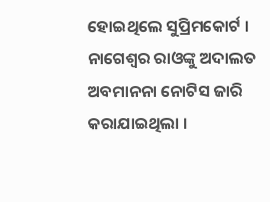ହୋଇଥିଲେ ସୁପ୍ରିମକୋର୍ଟ । ନାଗେଶ୍ୱର ରାଓଙ୍କୁ ଅଦାଲତ ଅବମାନନା ନୋଟିସ ଜାରି କରାଯାଇଥିଲା ।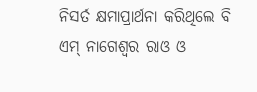ନିସର୍ତ କ୍ଷମାପ୍ରାର୍ଥନା କରିଥିଲେ ବି ଏମ୍ ନାଗେଶ୍ୱର ରାଓ ଓ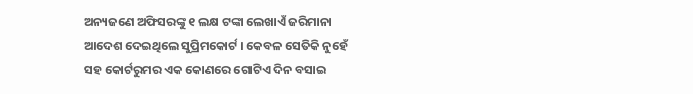ଅନ୍ୟଜଣେ ଅଫିସରଙ୍କୁ ୧ ଲକ୍ଷ ଟଙ୍କା ଲେଖାଏଁ ଜରିମାନା ଆଦେଶ ଦେଇଥିଲେ ସୁପ୍ରିମକୋର୍ଟ । କେବଳ ସେତିକି ନୁହେଁ ସହ କୋର୍ଟରୁମର ଏକ କୋଣରେ ଗୋଟିଏ ଦିନ ବସାଇ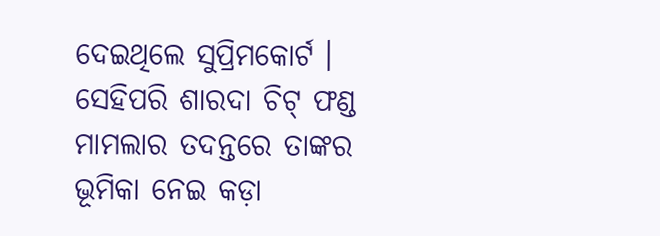ଦେଇଥିଲେ ସୁପ୍ରିମକୋର୍ଟ । ସେହିପରି ଶାରଦା ଚିଟ୍ ଫଣ୍ଡ ମାମଲାର ତଦନ୍ତରେ ତାଙ୍କର ଭୂମିକା ନେଇ କଡ଼ା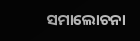ସମାଲୋଚନା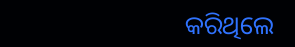କରିଥିଲେ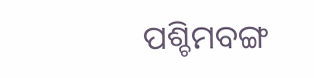ପଶ୍ଚିମବଙ୍ଗ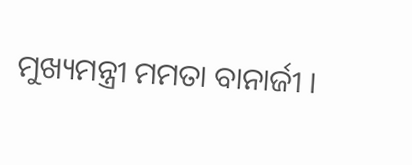ମୁଖ୍ୟମନ୍ତ୍ରୀ ମମତା ବାନାର୍ଜୀ ।